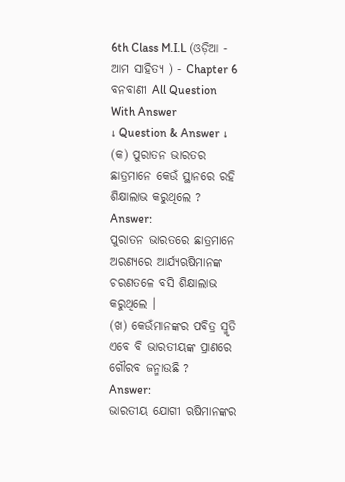6th Class M.I.L (ଓଡ଼ିଆ - ଆମ ସାହିତ୍ୟ ) - Chapter 6 ବନବାଣୀ All Question With Answer
↓ Question & Answer ↓
(କ) ପୁରାତନ ଭାରତର ଛାତ୍ରମାନେ କେଉଁ ସ୍ଥାନରେ ରହି ଶିକ୍ଷାଲାଭ କରୁଥିଲେ ?
Answer:
ପୁରାତନ ଭାରତରେ ଛାତ୍ରମାନେ ଅରଣ୍ୟରେ ଆର୍ଯ୍ୟଋଷିମାନଙ୍କ ଚରଣତଳେ ବସି ଶିକ୍ଷାଲାଭ କରୁଥିଲେ ।
(ଖ) କେଉଁମାନଙ୍କର ପବିତ୍ର ସ୍ମୃତି ଏବେ ବି ଭାରତୀୟଙ୍କ ପ୍ରାଣରେ ଗୌରବ ଜନ୍ମାଉଛି ?
Answer:
ଭାରତୀୟ ଯୋଗୀ ଋଷିମାନଙ୍କର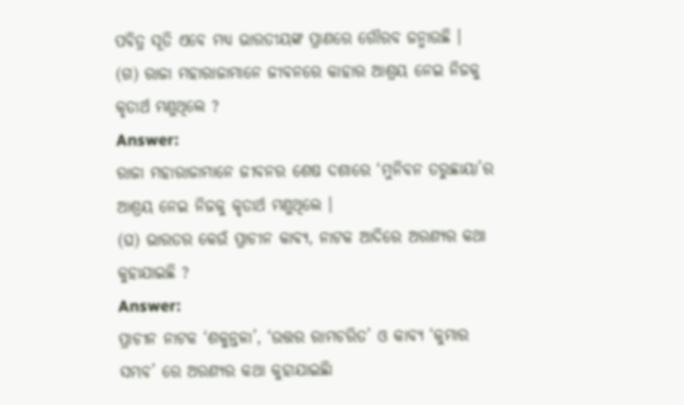ପବିତ୍ର ସୂତି ଏବେ ମଧ୍ୟ ଭାରତୀୟଙ୍କ ପ୍ରାଣରେ ଗୌରବ ଜନ୍ମାଉଛି ।
(ଗ) ରାଜା ମହାରାଜାମାନେ ଜୀବନରେ କାହାର ଆଶ୍ରୟ ନେଇ ନିଜକୁ କୃତାର୍ଥ ମଣୁଥିଲେ ?
Answer:
ରାଜା ମହାରାଜାମାନେ ଜୀବନର ଶେଷ ଦଶାରେ ‘ମୁନିବନ ତରୁଛାୟା’ର ଆଶ୍ରୟ ନେଇ ନିଜକୁ କୃତାର୍ଥ ମଣୁଥିଲେ ।
(ଘ) ଭାରତର କେଉଁ ପ୍ରାଚୀନ କାବ୍ୟ, ନାଟକ ଆଦିରେ ଅରଣ୍ୟର କଥା କୁହାଯାଇଛି ?
Answer:
ପ୍ରାଚୀନ ନାଟକ ‘ଶକୁନ୍ତଳା’, ‘ଉତ୍ତର ରାମଚରିତ’ ଓ କାବ୍ୟ ‘କୁମାର ସମ୍ଭବ’ ରେ ଅରଣ୍ୟର କଥା କୁହାଯାଇଛିା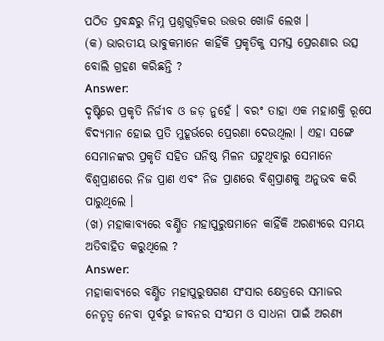ପଠିତ ପ୍ରବନ୍ଧରୁ ନିମ୍ନ ପ୍ରଶ୍ନଗୁଡ଼ିକର ଉତ୍ତର ଖୋଜି ଲେଖ ।
(କ) ଭାରତୀୟ ଭାବୁକମାନେ କାହିଁକି ପ୍ରକୃତିକୁ ସମସ୍ତ ପ୍ରେରଣାର ଉତ୍ସ ବୋଲି ଗ୍ରହଣ କରିଛନ୍ତି ?
Answer:
ଦୃଷ୍ଟିରେ ପ୍ରକୃତି ନିର୍ଜୀବ ଓ ଜଡ଼ ନୁହେଁ । ବରଂ ତାହା ଏକ ମହାଶକ୍ତି ରୂପେ ବିଦ୍ୟମାନ ହୋଇ ପ୍ରତି ମୁହୂର୍ଭରେ ପ୍ରେରଣା ଦେଉଥିଲା । ଏହା ସଙ୍ଗେ ସେମାନଙ୍କର ପ୍ରକୃତି ସହିତ ଘନିଷ୍ଠ ମିଳନ ଘଟୁଥିବାରୁ ସେମାନେ ବିଶ୍ଵପ୍ରାଣରେ ନିଜ ପ୍ରାଣ ଏବଂ ନିଜ ପ୍ରାଣରେ ବିଶ୍ଵପ୍ରାଣକୁ ଅନୁଭବ କରି ପାରୁଥିଲେ ।
(ଖ) ମହାକାବ୍ୟରେ ବର୍ଣ୍ଣିତ ମହାପୁରୁଷମାନେ କାହିଁକି ଅରଣ୍ୟରେ ସମୟ ଅତିବାହିତ କରୁଥିଲେ ?
Answer:
ମହାକାବ୍ୟରେ ବର୍ଣ୍ଣିତ ମହାପୁରୁଷଗଣ ସଂସାର କ୍ଷେତ୍ରରେ ସମାଜର ନେତୃତ୍ଵ ନେବା ପୂର୍ବରୁ ଜୀବନର ସଂଯମ ଓ ସାଧନା ପାଇଁ ଅରଣ୍ୟ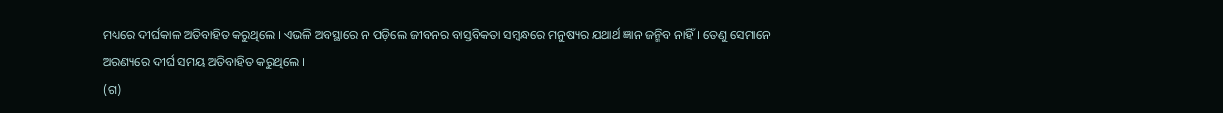ମଧ୍ୟରେ ଦୀର୍ଘକାଳ ଅତିବାହିତ କରୁଥିଲେ । ଏଭଳି ଅବସ୍ଥାରେ ନ ପଡ଼ିଲେ ଜୀବନର ବାସ୍ତବିକତା ସମ୍ବନ୍ଧରେ ମନୁଷ୍ୟର ଯଥାର୍ଥ ଜ୍ଞାନ ଜନ୍ମିବ ନାହିଁ । ତେଣୁ ସେମାନେ ଅରଣ୍ୟରେ ଦୀର୍ଘ ସମୟ ଅତିବାହିତ କରୁଥିଲେ ।
(ଗ)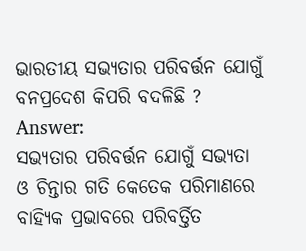ଭାରତୀୟ ସଭ୍ୟତାର ପରିବର୍ତ୍ତନ ଯୋଗୁଁ ବନପ୍ରଦେଶ କିପରି ବଦଳିଛି ?
Answer:
ସଭ୍ୟତାର ପରିବର୍ତ୍ତନ ଯୋଗୁଁ ସଭ୍ୟତା ଓ ଚିନ୍ତାର ଗତି କେତେକ ପରିମାଣରେ ବାହ୍ୟିକ ପ୍ରଭାବରେ ପରିବର୍ତ୍ତିତ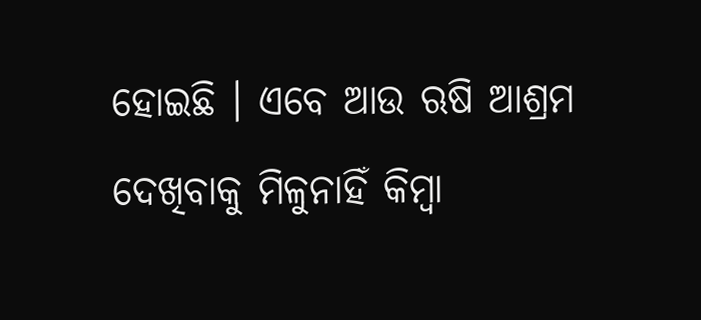ହୋଇଛି । ଏବେ ଆଉ ଋଷି ଆଶ୍ରମ ଦେଖିବାକୁ ମିଳୁନାହିଁ କିମ୍ବା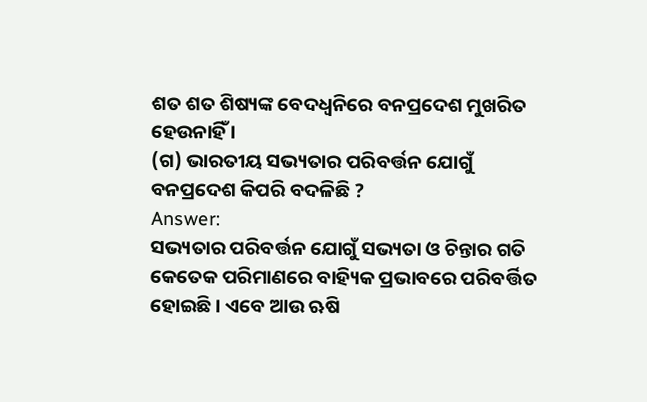ଶତ ଶତ ଶିଷ୍ୟଙ୍କ ବେଦଧ୍ଵନିରେ ବନପ୍ରଦେଶ ମୁଖରିତ ହେଉନାହିଁ ।
(ଗ) ଭାରତୀୟ ସଭ୍ୟତାର ପରିବର୍ତ୍ତନ ଯୋଗୁଁ ବନପ୍ରଦେଶ କିପରି ବଦଳିଛି ?
Answer:
ସଭ୍ୟତାର ପରିବର୍ତ୍ତନ ଯୋଗୁଁ ସଭ୍ୟତା ଓ ଚିନ୍ତାର ଗତି କେତେକ ପରିମାଣରେ ବାହ୍ୟିକ ପ୍ରଭାବରେ ପରିବର୍ତ୍ତିତ ହୋଇଛି । ଏବେ ଆଉ ଋଷି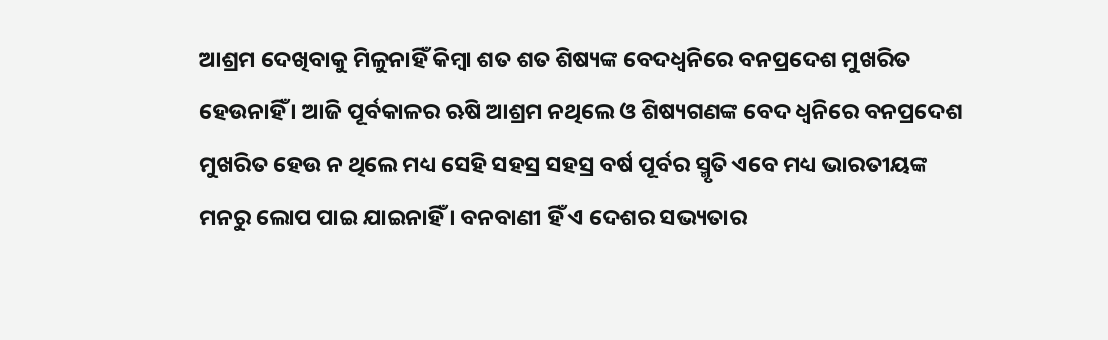ଆଶ୍ରମ ଦେଖିବାକୁ ମିଳୁନାହିଁ କିମ୍ବା ଶତ ଶତ ଶିଷ୍ୟଙ୍କ ବେଦଧ୍ଵନିରେ ବନପ୍ରଦେଶ ମୁଖରିତ ହେଉନାହିଁ । ଆଜି ପୂର୍ବକାଳର ଋଷି ଆଶ୍ରମ ନଥିଲେ ଓ ଶିଷ୍ୟଗଣଙ୍କ ବେଦ ଧ୍ଵନିରେ ବନପ୍ରଦେଶ ମୁଖରିତ ହେଉ ନ ଥିଲେ ମଧ୍ୟ ସେହି ସହସ୍ର ସହସ୍ର ବର୍ଷ ପୂର୍ବର ସ୍ମୃତି ଏବେ ମଧ୍ୟ ଭାରତୀୟଙ୍କ ମନରୁ ଲୋପ ପାଇ ଯାଇନାହିଁ । ବନବାଣୀ ହିଁ ଏ ଦେଶର ସଭ୍ୟତାର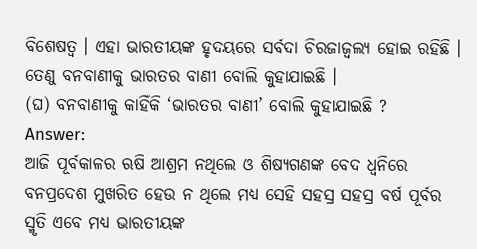ବିଶେଷତ୍ଵ । ଏହା ଭାରତୀୟଙ୍କ ହୃଦୟରେ ସର୍ବଦା ଚିରଜାଜ୍ୱଲ୍ୟ ହୋଇ ରହିଛି । ତେଣୁ ବନବାଣୀକୁ ଭାରତର ବାଣୀ ବୋଲି କୁହାଯାଇଛି ।
(ଘ) ବନବାଣୀକୁ କାହିଁକି ‘ଭାରତର ବାଣୀ’ ବୋଲି କୁହାଯାଇଛି ?
Answer:
ଆଜି ପୂର୍ବକାଳର ଋଷି ଆଶ୍ରମ ନଥିଲେ ଓ ଶିଷ୍ୟଗଣଙ୍କ ବେଦ ଧ୍ଵନିରେ ବନପ୍ରଦେଶ ମୁଖରିତ ହେଉ ନ ଥିଲେ ମଧ୍ୟ ସେହି ସହସ୍ର ସହସ୍ର ବର୍ଷ ପୂର୍ବର ସ୍ମୃତି ଏବେ ମଧ୍ୟ ଭାରତୀୟଙ୍କ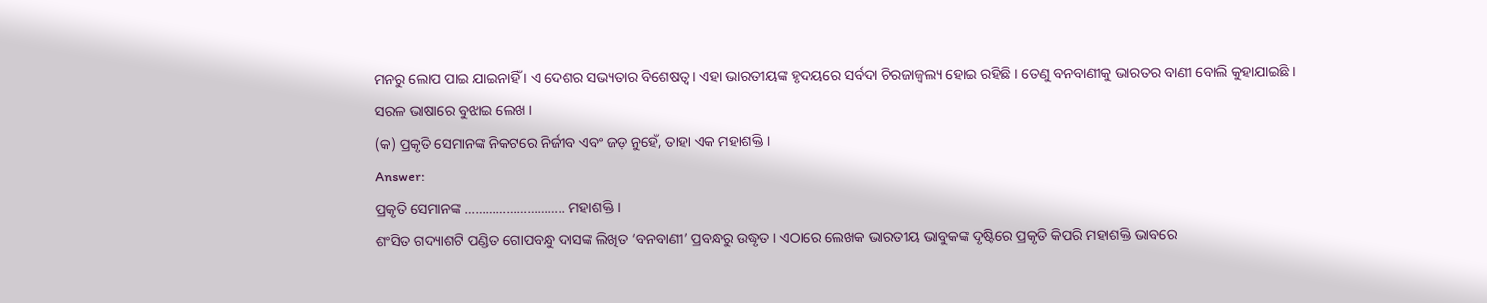ମନରୁ ଲୋପ ପାଇ ଯାଇନାହିଁ । ଏ ଦେଶର ସଭ୍ୟତାର ବିଶେଷତ୍ଵ। ଏହା ଭାରତୀୟଙ୍କ ହୃଦୟରେ ସର୍ବଦା ଚିରଜାଜ୍ୱଲ୍ୟ ହୋଇ ରହିଛି । ତେଣୁ ବନବାଣୀକୁ ଭାରତର ବାଣୀ ବୋଲି କୁହାଯାଇଛି ।
ସରଳ ଭାଷାରେ ବୁଝାଇ ଲେଖ ।
(କ) ପ୍ରକୃତି ସେମାନଙ୍କ ନିକଟରେ ନିର୍ଜୀବ ଏବଂ ଜଡ଼ ନୁହେଁ, ତାହା ଏକ ମହାଶକ୍ତି ।
Answer:
ପ୍ରକୃତି ସେମାନଙ୍କ ……………………….. ମହାଶକ୍ତି ।
ଶଂସିତ ଗଦ୍ୟାଶଟି ପଣ୍ଡିତ ଗୋପବନ୍ଧୁ ଦାସଙ୍କ ଲିଖିତ ‘ବନବାଣୀ’ ପ୍ରବନ୍ଧରୁ ଉଦ୍ଧୃତ । ଏଠାରେ ଲେଖକ ଭାରତୀୟ ଭାବୁକଙ୍କ ଦୃଷ୍ଟିରେ ପ୍ରକୃତି କିପରି ମହାଶକ୍ତି ଭାବରେ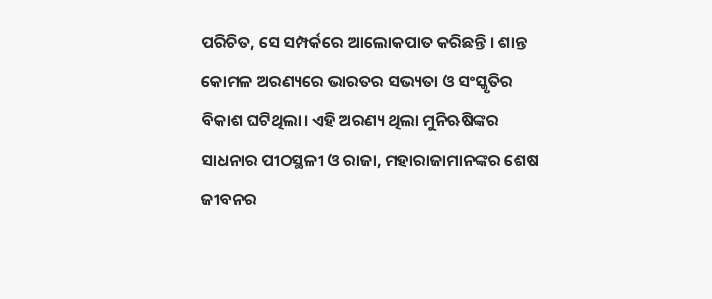ପରିଚିତ, ସେ ସମ୍ପର୍କରେ ଆଲୋକପାତ କରିଛନ୍ତି । ଶାନ୍ତ କୋମଳ ଅରଣ୍ୟରେ ଭାରତର ସଭ୍ୟତା ଓ ସଂସ୍କୃତିର ବିକାଶ ଘଟିଥିଲା। ଏହି ଅରଣ୍ୟ ଥିଲା ମୁନିଋଷିଙ୍କର ସାଧନାର ପୀଠସ୍ଥଳୀ ଓ ରାଜା, ମହାରାଜାମାନଙ୍କର ଶେଷ ଜୀବନର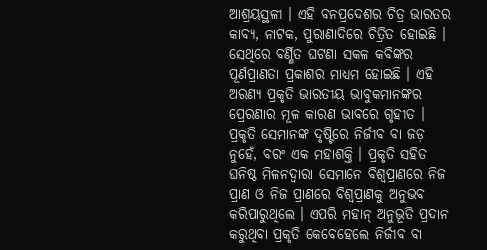ଆଶ୍ରୟସ୍ଥଳୀ । ଏହି ବନପ୍ରଦେଶର ଚିତ୍ର ଭାରତର କାବ୍ୟ, ନାଟକ, ପୁରାଣାଦିରେ ଚିତ୍ରିତ ହୋଇଛି ।
ସେଥିରେ ବର୍ଣ୍ଣିତ ଘଟଣା ସକଳ କବିଙ୍କର ପୂର୍ଣପ୍ରାଣତା ପ୍ରକାଶର ମାଧ୍ୟମ ହୋଇଛି । ଏହି ଅରଣ୍ୟ ପ୍ରକୃତି ଭାରତୀୟ ଭାବୁକମାନଙ୍କର ପ୍ରେରଣାର ମୂଳ କାରଣ ଭାବରେ ଗୃହୀତ । ପ୍ରକୃତି ସେମାନଙ୍କ ଦୃଷ୍ଟିରେ ନିର୍ଜୀବ ବା ଜଡ଼ ନୁହେଁ, ବରଂ ଏକ ମହାଶକ୍ତି । ପ୍ରକୃତି ସହିତ ଘନିଷ୍ଠ ମିଳନଦ୍ବାରା ସେମାନେ ବିଶ୍ଵପ୍ରାଣରେ ନିଜ ପ୍ରାଣ ଓ ନିଜ ପ୍ରାଣରେ ବିଶ୍ଵପ୍ରାଣକୁ ଅନୁଭବ କରିପାରୁଥିଲେ । ଏପରି ମହାନ୍ ଅନୁଭୂତି ପ୍ରଦାନ କରୁଥିବା ପ୍ରକୃତି କେବେହେଲେ ନିର୍ଜୀବ ବା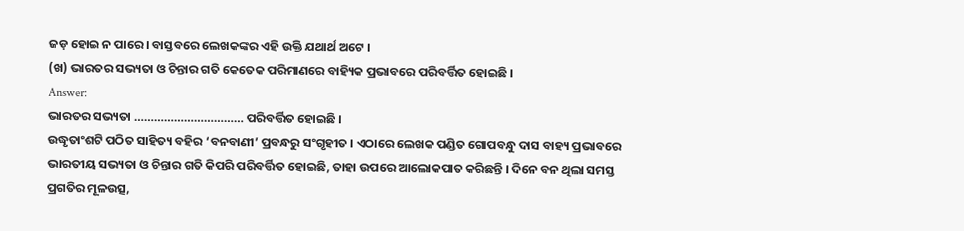ଜଡ଼ ହୋଇ ନ ପାରେ । ବାସ୍ତବରେ ଲେଖକଙ୍କର ଏହି ଉକ୍ତି ଯଥାର୍ଥ ଅଟେ ।
(ଖ) ଭାରତର ସଭ୍ୟତା ଓ ଚିନ୍ତାର ଗତି କେତେକ ପରିମାଣରେ ବାହ୍ୟିକ ପ୍ରଭାବରେ ପରିବର୍ତ୍ତିତ ହୋଇଛି ।
Answer:
ଭାରତର ସଭ୍ୟତା …………………………… ପରିବର୍ତ୍ତିତ ହୋଇଛି ।
ଉଦ୍ଧୃତାଂଶଟି ପଠିତ ସାହିତ୍ୟ ବହିର ‘ବନବାଣୀ’ ପ୍ରବନ୍ଧରୁ ସଂଗୃହୀତ । ଏଠାରେ ଲେଖକ ପଣ୍ଡିତ ଗୋପବନ୍ଧୁ ଦାସ ବାହ୍ୟ ପ୍ରଭାବରେ ଭାରତୀୟ ସଭ୍ୟତା ଓ ଚିନ୍ତାର ଗତି କିପରି ପରିବର୍ତ୍ତିତ ହୋଇଛି, ତାହା ଉପରେ ଆଲୋକପାତ କରିଛନ୍ତି । ଦିନେ ବନ ଥିଲା ସମସ୍ତ ପ୍ରଗତିର ମୂଳଉତ୍ସ,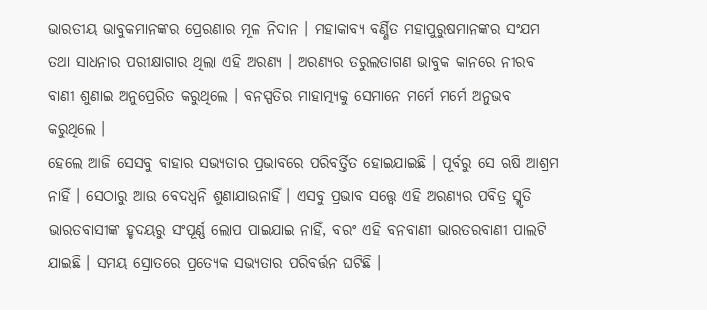ଭାରତୀୟ ଭାବୁକମାନଙ୍କର ପ୍ରେରଣାର ମୂଳ ନିଦାନ । ମହାକାବ୍ୟ ବର୍ଣ୍ଣିତ ମହାପୁରୁଷମାନଙ୍କର ସଂଯମ ତଥା ସାଧନାର ପରୀକ୍ଷାଗାର ଥିଲା ଏହି ଅରଣ୍ୟ । ଅରଣ୍ୟର ତରୁଲତାଗଣ ଭାବୁକ କାନରେ ନୀରବ ବାଣୀ ଶୁଣାଇ ଅନୁପ୍ରେରିତ କରୁଥିଲେ । ବନସ୍ପତିର ମାହାତ୍ମ୍ୟକୁ ସେମାନେ ମର୍ମେ ମର୍ମେ ଅନୁଭବ କରୁଥିଲେ ।
ହେଲେ ଆଜି ସେସବୁ ବାହାର ସଭ୍ୟତାର ପ୍ରଭାବରେ ପରିବର୍ତ୍ତିତ ହୋଇଯାଇଛି । ପୂର୍ବରୁ ସେ ଋଷି ଆଶ୍ରମ ନାହିଁ । ସେଠାରୁ ଆଉ ବେଦଧ୍ଵନି ଶୁଣାଯାଉନାହିଁ । ଏସବୁ ପ୍ରଭାବ ସତ୍ତ୍ଵେ ଏହି ଅରଣ୍ୟର ପବିତ୍ର ସ୍ମୃତି ଭାରତବାସୀଙ୍କ ହୃଦୟରୁ ସଂପୂର୍ଣ୍ଣ ଲୋପ ପାଇଯାଇ ନାହିଁ, ବରଂ ଏହି ବନବାଣୀ ଭାରତରବାଣୀ ପାଲଟି ଯାଇଛି । ସମୟ ସ୍ରୋତରେ ପ୍ରତ୍ୟେକ ସଭ୍ୟତାର ପରିବର୍ତ୍ତନ ଘଟିଛି ।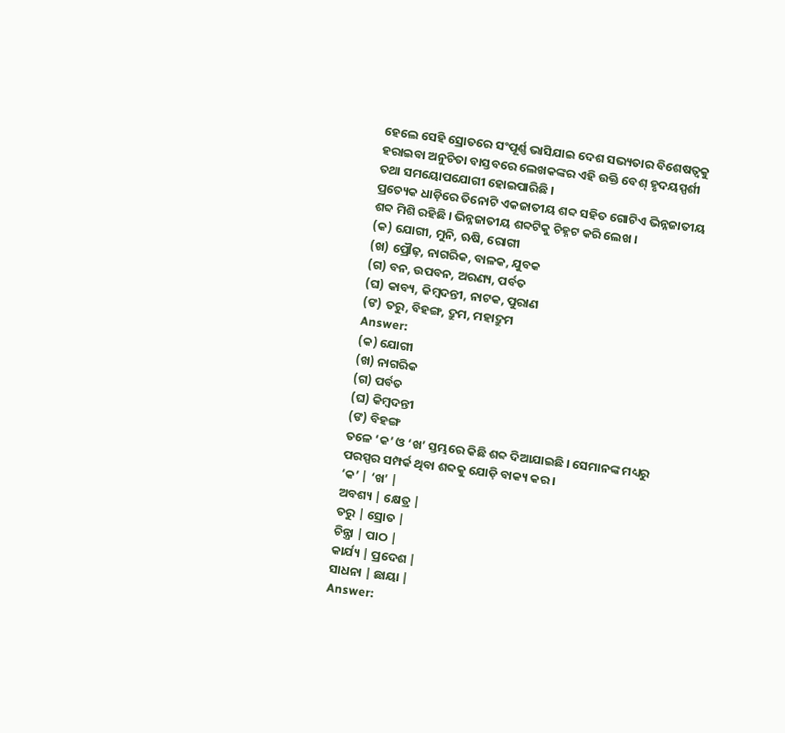ହେଲେ ସେହି ସ୍ରୋତରେ ସଂପୂର୍ଣ୍ଣ ଭାସିଯାଇ ଦେଶ ସଭ୍ୟତାର ବିଶେଷତ୍ଵକୁ ହରାଇବା ଅନୁଚିତା ବାସ୍ତବରେ ଲେଖକଙ୍କର ଏହି ଉକ୍ତି ବେଶ୍ ହୃଦୟସ୍ପର୍ଶୀ ତଥା ସମୟୋପଯୋଗୀ ହୋଇପାରିଛି ।
ପ୍ରତ୍ୟେକ ଧାଡ଼ିରେ ତିନୋଟି ଏକଜାତୀୟ ଶବ୍ଦ ସହିତ ଗୋଟିଏ ଭିନ୍ନଜାତୀୟ ଶବ୍ଦ ମିଶି ରହିଛି । ଭିନ୍ନଜାତୀୟ ଶବ୍ଦଟିକୁ ଚିହ୍ନଟ କରି ଲେଖ ।
(କ) ଯୋଗୀ, ମୁନି, ଋଷି, ରୋଗୀ
(ଖ) ପ୍ରୌଢ଼, ନାଗରିକ, ବାଳକ, ଯୁବକ
(ଗ) ବନ, ଉପବନ, ଅରଣ୍ୟ, ପର୍ବତ
(ଘ) କାବ୍ୟ, କିମ୍ବଦନ୍ତୀ, ନାଟକ, ପୁରାଣ
(ଙ) ତରୁ, ବିହଙ୍ଗ, ଦ୍ରୁମ, ମହାଦ୍ରୁମ
Answer:
(କ) ଯୋଗୀ
(ଖ) ନାଗରିକ
(ଗ) ପର୍ବତ
(ଘ) କିମ୍ବଦନ୍ତୀ
(ଙ) ବିହଙ୍ଗ
ତଳେ ‘କ’ ଓ ‘ଖ’ ସ୍ତମ୍ଭରେ କିଛି ଶବ୍ଦ ଦିଆଯାଇଛି । ସେମାନଙ୍କ ମଧ୍ୟରୁ ପରସ୍ପର ସମ୍ପର୍କ ଥିବା ଶବ୍ଦକୁ ଯୋଡ଼ି ବାକ୍ୟ କର।
‘କ’ | ‘ଖ’ |
ଅବଶ୍ୟ | କ୍ଷେତ୍ର |
ତରୁ | ସ୍ରୋତ |
ଚିନ୍ତ୍ରା | ପାଠ |
କାର୍ଯ୍ୟ | ପ୍ରଦେଶ |
ସାଧନା | ଛାୟା |
Answer: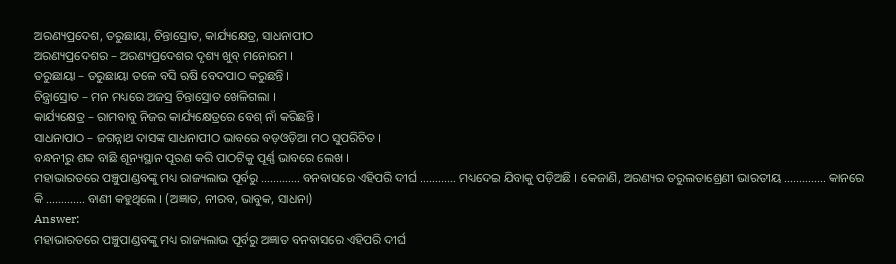ଅରଣ୍ୟପ୍ରଦେଶ, ତରୁଛାୟା, ଚିନ୍ତାସ୍ରୋତ, କାର୍ଯ୍ୟକ୍ଷେତ୍ର, ସାଧନାପୀଠ
ଅରଣ୍ୟପ୍ରଦେଶର – ଅରଣ୍ୟପ୍ରଦେଶର ଦୃଶ୍ୟ ଖୁବ୍ ମନୋରମ ।
ତରୁଛାୟା – ତରୁଛାୟା ତଳେ ବସି ଋଷି ବେଦପାଠ କରୁଛନ୍ତି ।
ଚିନ୍ତ୍ରାସ୍ରୋତ – ମନ ମଧ୍ୟରେ ଅଜସ୍ର ଚିନ୍ତାସ୍ରୋତ ଖେଳିଗଲା ।
କାର୍ଯ୍ୟକ୍ଷେତ୍ର – ରାମବାବୁ ନିଜର କାର୍ଯ୍ୟକ୍ଷେତ୍ରରେ ବେଶ୍ ନାଁ କରିଛନ୍ତି ।
ସାଧନାପାଠ – ଜଗନ୍ନାଥ ଦାସଙ୍କ ସାଧନାପୀଠ ଭାବରେ ବଡ଼ଓଡ଼ିଆ ମଠ ସୁପରିଚିତ ।
ବନ୍ଧନୀରୁ ଶବ୍ଦ ବାଛି ଶୂନ୍ୟସ୍ଥାନ ପୂରଣ କରି ପାଠଟିକୁ ପୂର୍ଣ୍ଣ ଭାବରେ ଲେଖ ।
ମହାଭାରତରେ ପଞ୍ଚୁପାଣ୍ଡବଙ୍କୁ ମଧ୍ୟ ରାଜ୍ୟଲାଭ ପୂର୍ବରୁ …………. ବନବାସରେ ଏହିପରି ଦୀର୍ଘ ………… ମଧ୍ୟଦେଇ ଯିବାକୁ ପଡ଼ିଅଛି । କେଜାଣି, ଅରଣ୍ୟର ତରୁଲତାଶ୍ରେଣୀ ଭାରତୀୟ ………….. କାନରେ କି …………. ବାଣୀ କହୁଥିଲେ । (ଅଜ୍ଞାତ, ନୀରବ, ଭାବୁକ, ସାଧନା)
Answer:
ମହାଭାରତରେ ପଞ୍ଚୁପାଣ୍ଡବଙ୍କୁ ମଧ୍ୟ ରାଜ୍ୟଲାଭ ପୂର୍ବରୁ ଅଜ୍ଞାତ ବନବାସରେ ଏହିପରି ଦୀର୍ଘ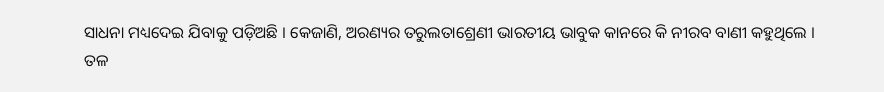ସାଧନା ମଧ୍ୟଦେଇ ଯିବାକୁ ପଡ଼ିଅଛି । କେଜାଣି, ଅରଣ୍ୟର ତରୁଲତାଶ୍ରେଣୀ ଭାରତୀୟ ଭାବୁକ କାନରେ କି ନୀରବ ବାଣୀ କହୁଥିଲେ ।
ତଳ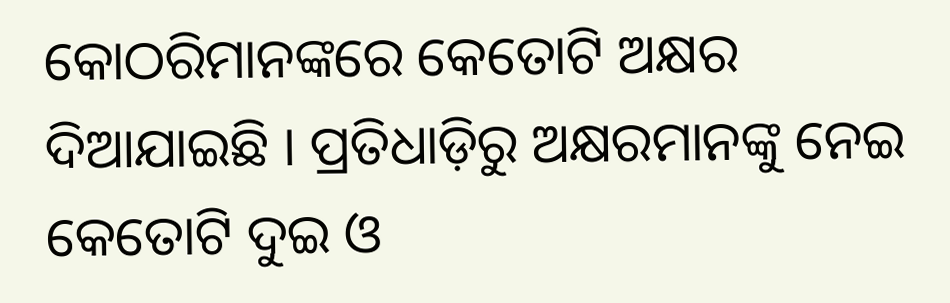କୋଠରିମାନଙ୍କରେ କେତୋଟି ଅକ୍ଷର ଦିଆଯାଇଛି । ପ୍ରତିଧାଡ଼ିରୁ ଅକ୍ଷରମାନଙ୍କୁ ନେଇ କେତୋଟି ଦୁଇ ଓ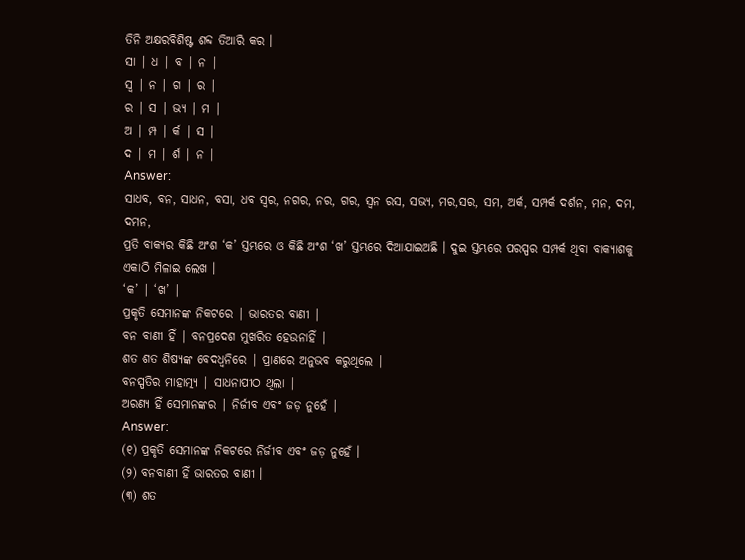ତିନି ଅକ୍ଷରବିଶିଷ୍ଟ ଶବ୍ଦ ତିଆରି କର ।
ସା | ଧ | ବ | ନ |
ସ୍ୱ | ନ | ଗ | ର |
ର | ସ | ଭ୍ୟ | ମ |
ଅ | ମ୍ପ | ର୍କ | ସ |
ଦ | ମ | ର୍ଶ | ନ |
Answer:
ସାଧବ, ବନ, ସାଧନ, ବସା, ଧବ ସ୍ୱର, ନଗର, ନର, ଗର, ସ୍ଵନ ରସ, ସଭ୍ୟ, ମର,ସର, ସମ, ଅର୍କ, ସମ୍ପର୍କ ଦର୍ଶନ, ମନ, ଦମ, ଦମନ,
ପ୍ରତି ବାକ୍ୟର କିଛି ଅଂଶ ‘କ’ ସ୍ତମ୍ଭରେ ଓ କିଛି ଅଂଶ ‘ଖ’ ସ୍ତମ୍ଭରେ ଦିଆଯାଇଅଛି । ଦୁଇ ସ୍ତମ୍ଭରେ ପରସ୍ପର ସମ୍ପର୍କ ଥିବା ବାକ୍ୟାଶକୁ ଏକାଠି ମିଳାଇ ଲେଖ ।
‘କ’ | ‘ଖ’ |
ପ୍ରକୃତି ସେମାନଙ୍କ ନିକଟରେ | ଭାରତର ବାଣୀ |
ବନ ବାଣୀ ହିଁ | ବନପ୍ରଦେଶ ମୁଖରିତ ହେଉନାହିଁ |
ଶତ ଶତ ଶିଷ୍ୟଙ୍କ ବେଦଧ୍ଵନିରେ | ପ୍ରାଣରେ ଅନୁଭବ କରୁଥିଲେ |
ବନସ୍ପତିର ମାହାତ୍ମ୍ୟ | ସାଧନାପୀଠ ଥିଲା |
ଅରଣ୍ୟ ହିଁ ସେମାନଙ୍କର | ନିର୍ଜୀବ ଏବଂ ଜଡ଼ ନୁହେଁ |
Answer:
(୧) ପ୍ରକୃତି ସେମାନଙ୍କ ନିକଟରେ ନିର୍ଜୀବ ଏବଂ ଜଡ଼ ନୁହେଁ ।
(୨) ବନବାଣୀ ହିଁ ଭାରତର ବାଣୀ ।
(୩) ଶତ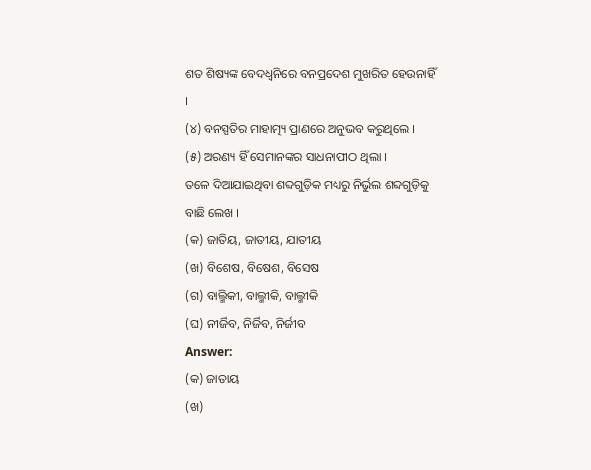ଶତ ଶିଷ୍ୟଙ୍କ ବେଦଧ୍ଵନିରେ ବନପ୍ରଦେଶ ମୁଖରିତ ହେଉନାହିଁ ।
(୪) ବନସ୍ପତିର ମାହାତ୍ମ୍ୟ ପ୍ରାଣରେ ଅନୁଭବ କରୁଥିଲେ ।
(୫) ଅରଣ୍ୟ ହିଁ ସେମାନଙ୍କର ସାଧନାପୀଠ ଥିଲା ।
ତଳେ ଦିଆଯାଇଥିବା ଶବ୍ଦଗୁଡ଼ିକ ମଧ୍ୟରୁ ନିର୍ଭୁଲ ଶବ୍ଦଗୁଡ଼ିକୁ ବାଛି ଲେଖ ।
(କ) ଜାତିୟ, ଜାତୀୟ, ଯାତୀୟ
(ଖ) ବିଶେଷ, ବିଷେଶ, ବିସେଷ
(ଗ) ବାଲ୍ମିକୀ, ବାଲ୍ମୀକି, ବାଲ୍ମୀକି
(ଘ) ନୀର୍ଜିବ, ନିର୍ଜିବ, ନିର୍ଜୀବ
Answer:
(କ) ଜାତାୟ
(ଖ)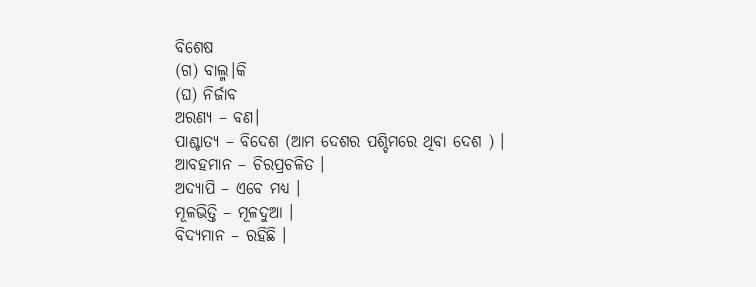ବିଶେଷ
(ଗ) ବାଲ୍ମ।କି
(ଘ) ନିର୍ଜାବ
ଅରଣ୍ୟ – ବଣ।
ପାଶ୍ଚାତ୍ୟ – ବିଦେଶ (ଆମ ଦେଶର ପଶ୍ଚିମରେ ଥିବା ଦେଶ ) ।
ଆବହମାନ – ଚିରପ୍ରଚଳିତ ।
ଅଦ୍ୟାପି – ଏବେ ମଧ୍ୟ ।
ମୂଳଭିତ୍ତି – ମୂଳଦୁଆ ।
ବିଦ୍ୟମାନ – ରହିଛି ।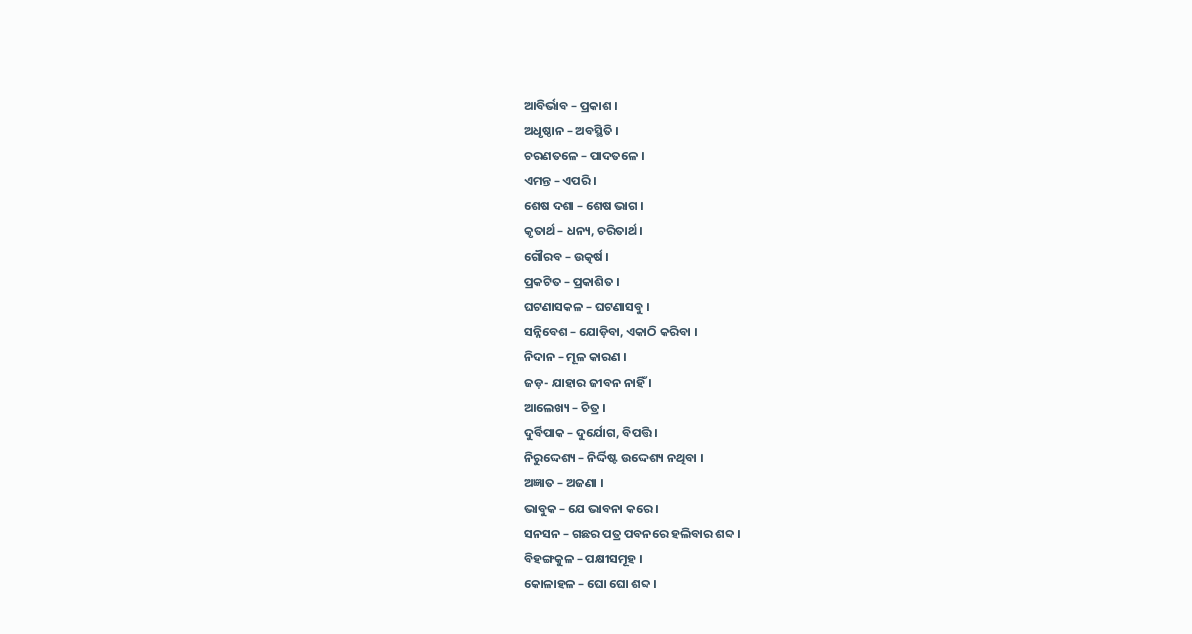ଆବିର୍ଭାବ – ପ୍ରକାଶ ।
ଅଧୃଷ୍ଠାନ – ଅବସ୍ଥିତି ।
ଚରଣତଳେ – ପାଦତଳେ ।
ଏମନ୍ତ – ଏପରି ।
ଶେଷ ଦଶା – ଶେଷ ଭାଗ ।
କୃତାର୍ଥ – ଧନ୍ୟ, ଚରିତାର୍ଥ ।
ଗୌରବ – ଉତ୍କର୍ଷ ।
ପ୍ରକଟିତ – ପ୍ରକାଶିତ ।
ଘଟଣାସକଳ – ଘଟଣାସବୁ ।
ସନ୍ନିବେଶ – ଯୋଡ଼ିବା, ଏକାଠି କରିବା ।
ନିଦାନ – ମୂଳ କାରଣ ।
ଜଡ଼- ଯାହାର ଜୀବନ ନାହିଁ ।
ଆଲେଖ୍ୟ – ଚିତ୍ର ।
ଦୁର୍ବିପାକ – ଦୁର୍ଯୋଗ, ବିପତ୍ତି ।
ନିରୁଦ୍ଦେଶ୍ୟ – ନିର୍ଦ୍ଦିଷ୍ଟ ଉଦ୍ଦେଶ୍ୟ ନଥିବା ।
ଅଜ୍ଞାତ – ଅଜଣା ।
ଭାବୁକ – ଯେ ଭାବନା କରେ ।
ସନସନ – ଗଛର ପତ୍ର ପବନରେ ହଲିବାର ଶବ୍ଦ ।
ବିହଙ୍ଗକୁଳ – ପକ୍ଷୀସମୂହ ।
କୋଳାହଳ – ଘୋ ଘୋ ଶବ୍ଦ ।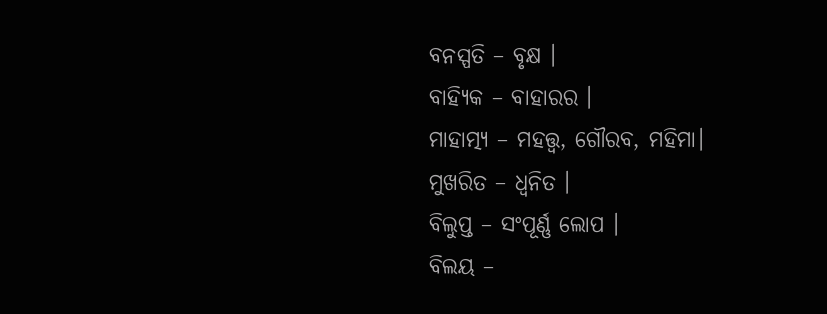ବନସ୍ପତି – ବୃକ୍ଷ ।
ବାହ୍ୟିକ – ବାହାରର ।
ମାହାତ୍ମ୍ୟ – ମହତ୍ତ୍ବ, ଗୌରବ, ମହିମା।
ମୁଖରିତ – ଧ୍ଵନିତ ।
ବିଲୁପ୍ତ – ସଂପୂର୍ଣ୍ଣ ଲୋପ ।
ବିଲୟ –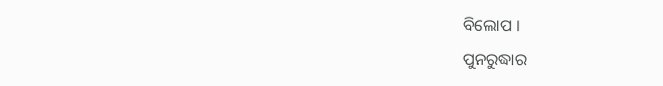ବିଲୋପ ।
ପୁନରୁଦ୍ଧାର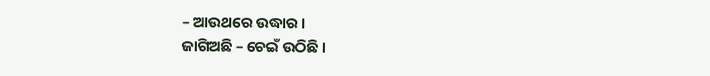– ଆଉଥରେ ଉଦ୍ଧାର ।
ଜାଗିଅଛି – ଚେଇଁ ଉଠିଛି ।